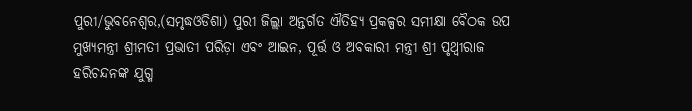ପୁରୀ/ଭୁବନେଶ୍ୱର,(ସମୃଦ୍ଧଓଡିଶା) ପୁରୀ ଜିଲ୍ଲା ଅନ୍ତର୍ଗତ ଐତିହ୍ୟ ପ୍ରକଳ୍ପର ସମୀକ୍ଷା ବୈଠକ ଉପ ମୁଖ୍ୟମନ୍ତ୍ରୀ ଶ୍ରୀମତୀ ପ୍ରଭାତୀ ପରିଡ଼ା ଏବଂ ଆଇନ, ପୂର୍ତ୍ତ ଓ ଅବକାରୀ ମନ୍ତ୍ରୀ ଶ୍ରୀ ପୃଥ୍ୱୀରାଜ ହରିଚନ୍ଦନଙ୍କ ଯୁଗ୍ମ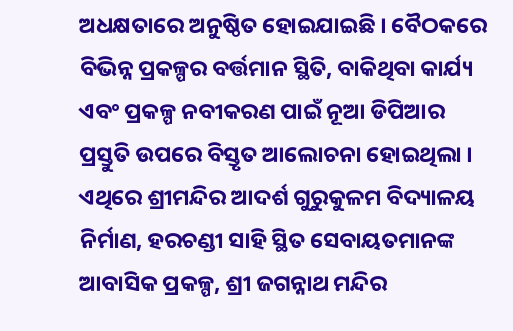ଅଧକ୍ଷତାରେ ଅନୁଷ୍ଠିତ ହୋଇଯାଇଛି । ବୈଠକରେ ବିଭିନ୍ନ ପ୍ରକଳ୍ପର ବର୍ତ୍ତମାନ ସ୍ଥିତି, ବାକିଥିବା କାର୍ଯ୍ୟ ଏବଂ ପ୍ରକଳ୍ପ ନବୀକରଣ ପାଇଁ ନୂଆ ଡିପିଆର ପ୍ରସ୍ତୁତି ଉପରେ ବିସ୍ତୃତ ଆଲୋଚନା ହୋଇଥିଲା । ଏଥିରେ ଶ୍ରୀମନ୍ଦିର ଆଦର୍ଶ ଗୁରୁକୁଳମ ବିଦ୍ୟାଳୟ ନିର୍ମାଣ, ହରଚଣ୍ଡୀ ସାହି ସ୍ଥିତ ସେବାୟତମାନଙ୍କ ଆବାସିକ ପ୍ରକଳ୍ପ, ଶ୍ରୀ ଜଗନ୍ନାଥ ମନ୍ଦିର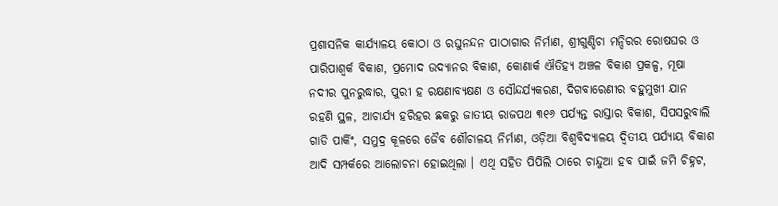ପ୍ରଶାସନିକ କାର୍ଯ୍ୟାଳୟ କୋଠା ଓ ରଘୁନନ୍ଦନ ପାଠାଗାର ନିର୍ମାଣ, ଶ୍ରୀଗୁଣ୍ଡିଚା ମନ୍ଦିରର ରୋଷଘର ଓ ପାରିପାଶ୍ୱର୍କ ବିକାଶ, ପ୍ରମୋଦ ଉଦ୍ୟାନର ବିକାଶ, କୋଣାର୍କ ଐତିହ୍ୟ ଅଞ୍ଚଳ ବିକାଶ ପ୍ରକଳ୍ପ, ମୂଷା ନଦୀର ପୁନରୁଦ୍ଧାର, ପୁରୀ ହ ରକ୍ଷଣାବ୍ୟକ୍ଷଣ ଓ ସୌନ୍ଦର୍ଯ୍ୟକରଣ, ଦିଗବାରେଣୀର ବହୁମୁଖୀ ଯାନ ରହଣି ସ୍ଥଳ, ଆଚାର୍ଯ୍ୟ ହରିହର ଛକରୁ ଜାତୀୟ ରାଜପଥ ୩୧୬ ପର୍ଯ୍ୟନ୍ତ ରାସ୍ତାର ବିକାଶ, ସିପସରୁବାଲି ଗାଡି ପାର୍କିଂ, ସମୁଦ୍ର କୂଳରେ ଜୈବ ଶୌଚାଳୟ ନିର୍ମାଣ, ଓଡ଼ିଆ ବିଶ୍ୱବିଦ୍ୟାଳୟ ଦ୍ୱିତୀୟ ପର୍ଯ୍ୟାୟ ବିକାଶ ଆଦି ସମ୍ପର୍କରେ ଆଲୋଚନା ହୋଇଥିଲା । ଏଥି ସହିତ ପିପିଲି ଠାରେ ଚାନ୍ଦୁଆ ହବ ପାଇଁ ଜମି ଚିହ୍ନଟ,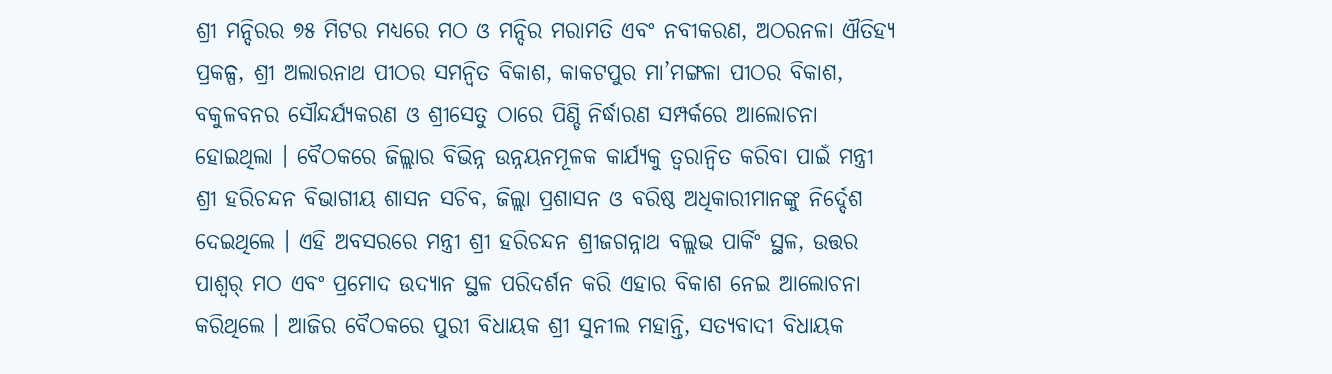ଶ୍ରୀ ମନ୍ଦିରର ୭୫ ମିଟର ମଧ୍ୟରେ ମଠ ଓ ମନ୍ଦିର ମରାମତି ଏବଂ ନବୀକରଣ, ଅଠରନଳା ଐତିହ୍ୟ ପ୍ରକଳ୍ପ, ଶ୍ରୀ ଅଲାରନାଥ ପୀଠର ସମନ୍ୱିତ ବିକାଶ, କାକଟପୁର ମା’ମଙ୍ଗଳା ପୀଠର ବିକାଶ, ବକୁଳବନର ସୌନ୍ଦର୍ଯ୍ୟକରଣ ଓ ଶ୍ରୀସେତୁ ଠାରେ ପିଣ୍ଡି ନିର୍ଦ୍ଧାରଣ ସମ୍ପର୍କରେ ଆଲୋଚନା ହୋଇଥିଲା । ବୈଠକରେ ଜିଲ୍ଲାର ବିଭିନ୍ନ ଉନ୍ନୟନମୂଳକ କାର୍ଯ୍ୟକୁ ତ୍ୱରାନ୍ୱିତ କରିବା ପାଇଁ ମନ୍ତ୍ରୀ ଶ୍ରୀ ହରିଚନ୍ଦନ ବିଭାଗୀୟ ଶାସନ ସଚିବ, ଜିଲ୍ଲା ପ୍ରଶାସନ ଓ ବରିଷ୍ଠ ଅଧିକାରୀମାନଙ୍କୁ ନିର୍ଦ୍ଦେଶ ଦେଇଥିଲେ । ଏହି ଅବସରରେ ମନ୍ତ୍ରୀ ଶ୍ରୀ ହରିଚନ୍ଦନ ଶ୍ରୀଜଗନ୍ନାଥ ବଲ୍ଲଭ ପାର୍କିଂ ସ୍ଥଳ, ଉତ୍ତର ପାଶ୍ୱର୍ ମଠ ଏବଂ ପ୍ରମୋଦ ଉଦ୍ୟାନ ସ୍ଥଳ ପରିଦର୍ଶନ କରି ଏହାର ବିକାଶ ନେଇ ଆଲୋଚନା କରିଥିଲେ । ଆଜିର ବୈଠକରେ ପୁରୀ ବିଧାୟକ ଶ୍ରୀ ସୁନୀଲ ମହାନ୍ତି, ସତ୍ୟବାଦୀ ବିଧାୟକ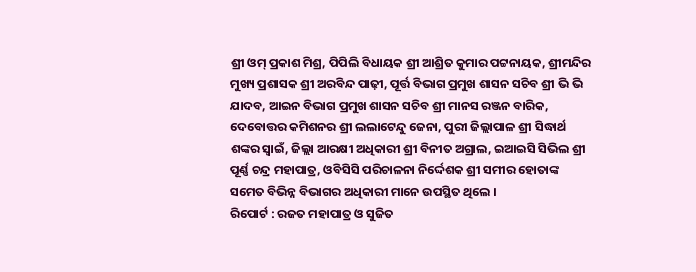ଶ୍ରୀ ଓମ୍ ପ୍ରକାଶ ମିଶ୍ର, ପିପିଲି ବିଧାୟକ ଶ୍ରୀ ଆଶ୍ରିତ କୁମାର ପଟ୍ଟନାୟକ, ଶ୍ରୀମନ୍ଦିର ମୁଖ୍ୟ ପ୍ରଶାସକ ଶ୍ରୀ ଅରବିନ୍ଦ ପାଢ଼ୀ, ପୂର୍ତ୍ତ ବିଭାଗ ପ୍ରମୁଖ ଶାସନ ସଚିବ ଶ୍ରୀ ଭି ଭି ଯାଦବ, ଆଇନ ବିଭାଗ ପ୍ରମୁଖ ଶାସନ ସଚିବ ଶ୍ରୀ ମାନସ ରଞ୍ଜନ ବାରିକ, ଦେବୋତ୍ତର କମିଶନର ଶ୍ରୀ ଲଲାଟେନ୍ଦୁ ଜେନା, ପୁରୀ ଜିଲ୍ଲାପାଳ ଶ୍ରୀ ସିଦ୍ଧାର୍ଥ ଶଙ୍କର ସ୍ୱାଇଁ, ଜିଲ୍ଲା ଆରକ୍ଷୀ ଅଧିକାରୀ ଶ୍ରୀ ବିନୀତ ଅଗ୍ରାଲ, ଇଆଇସି ସିଭିଲ ଶ୍ରୀ ପୂର୍ଣ୍ଣ ଚନ୍ଦ୍ର ମହାପାତ୍ର, ଓବିସିସି ପରିଚାଳନା ନିର୍ଦ୍ଦେଶକ ଶ୍ରୀ ସମୀର ହୋତାଙ୍କ ସମେତ ବିଭିନ୍ନ ବିଭାଗର ଅଧିକାରୀ ମାନେ ଉପସ୍ଥିତ ଥିଲେ ।
ରିପୋର୍ଟ : ରଜତ ମହାପାତ୍ର ଓ ସୁଜିତ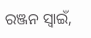ରଞ୍ଜନ ସ୍ୱାଇଁ,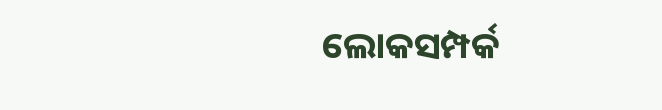ଲୋକସମ୍ପର୍କ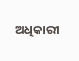ଅଧିକାରୀ